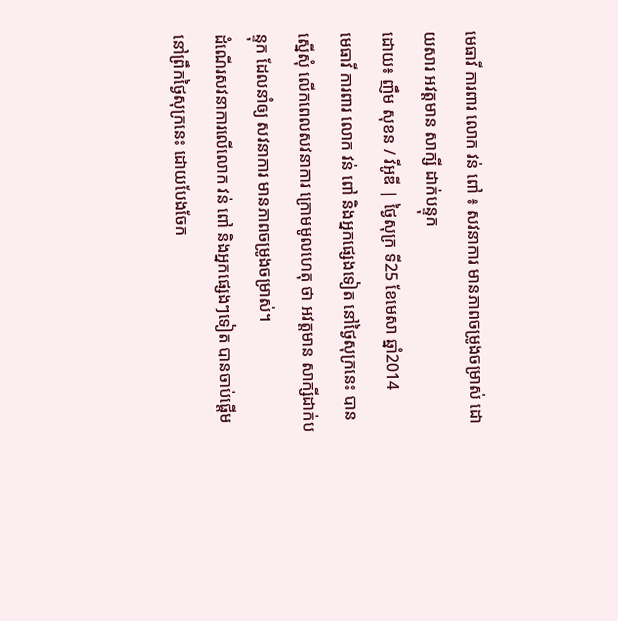មេធាវី ការពារ លោក វន់ ពៅ ៖ សវនាការ មានភាពចម្រូងចម្រាស់ ដោយសារ អវត្តមាន សាក្សី ដាក់បន្ទុក
ដោយ៖ ញឹម សុខន / វីអូឌី | ថ្ងៃសុក្រ ទី25 ខែមេសា ឆ្នាំ2014
មេធាវី ការពារ លោក វន់ ពៅ និងអ្នកផ្សេងទៀត នៅថ្ងៃសុក្រនេះ បានស្នើសុំ លើកពេលសវនាការ ក្រោមមូលហេតុ ថា អវត្តមាន សាក្សីដាក់បន្ទុក ដែលនាំឲ្យ សវនាការ មានភាពចម្រូងចម្រាស់។
ដំណើរសវនាការលើលោក វន់ ពៅ និងអ្នកផ្សេងៗទៀត បានចាប់ផ្តើមនៅព្រឹកថ្ងៃសុក្រនេះ ដោយបែងចែក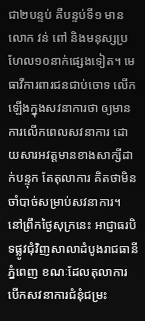ជា២បន្ទប់ គឺបន្ទប់ទី១ មានលោក វន់ ពៅ និងមនុស្សប្រហែល១០នាក់ផ្សេងទៀត។ មេធាវីការពារជនជាប់ចោទ លើកឡើងក្នុងសវនាការថា ឲ្យមានការលើកពេលសវនាការ ដោយសារអវត្តមានខាងសាក្សីដាក់បន្ទុក តែតុលាការ គិតថាមិនចាំបាច់សម្រាប់សវនាការ។
នៅព្រឹកថ្ងៃសុក្រនេះ អាជ្ញាធរបិទផ្លូវជុំវិញសាលាដំបូងរាជធានីភ្នំពេញ ខណៈដែលតុលាការ បើកសវនាការជំនុំជម្រះ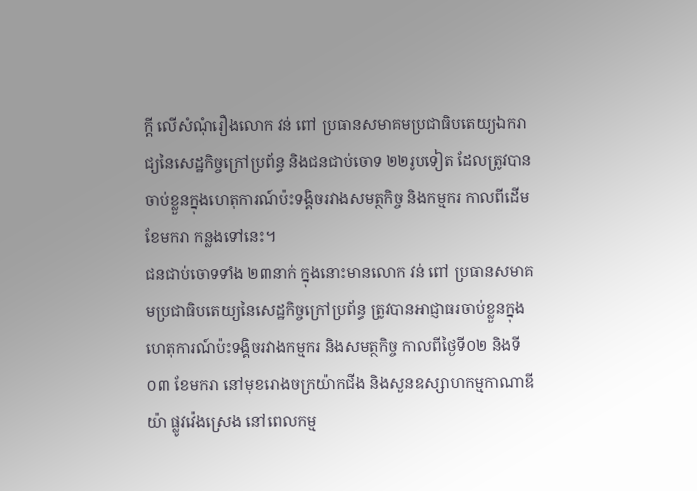ក្តី លើសំណុំរឿងលោក វន់ ពៅ ប្រធានសមាគមប្រជាធិបតេយ្យឯករាជ្យនៃសេដ្ឋកិច្ចក្រៅប្រព័ន្ធ និងជនជាប់ចោទ ២២រូបទៀត ដែលត្រូវបានចាប់ខ្លួនក្នុងហេតុការណ៍ប៉ះទង្គិចរវាងសមត្ថកិច្ច និងកម្មករ កាលពីដើមខែមករា កន្លងទៅនេះ។
ជនជាប់ចោទទាំង ២៣នាក់ ក្នុងនោះមានលោក វន់ ពៅ ប្រធានសមាគមប្រជាធិបតេយ្យនៃសេដ្ឋកិច្ចក្រៅប្រព័ន្ធ ត្រូវបានអាជ្ញាធរចាប់ខ្លួនក្នុងហេតុការណ៍ប៉ះទង្គិចរវាងកម្មករ និងសមត្ថកិច្ច កាលពីថ្ងៃទី០២ និងទី០៣ ខែមករា នៅមុខរោងចក្រយ៉ាកជីង និងសួនឧស្សាហកម្មកាណាឌីយ៉ា ផ្លូវវ៉េងស្រេង នៅពេលកម្ម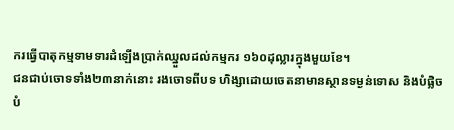ករធ្វើបាតុកម្មទាមទារដំឡើងប្រាក់ឈ្នួលដល់កម្មករ ១៦០ដុល្លារក្នុងមួយខែ។
ជនជាប់ចោទទាំង២៣នាក់នោះ រងចោទពីបទ ហិង្សាដោយចេតនាមានស្ថានទម្ងន់ទោស និងបំផ្លិចបំ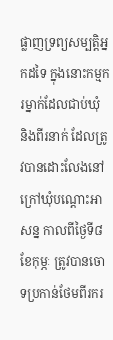ផ្លាញទ្រព្យសម្បត្តិអ្នកដទៃ ក្នុងនោះកម្មករម្នាក់ដែលជាប់ឃុំ និងពីរនាក់ ដែលត្រូវបានដោះលែងនៅក្រៅឃុំបណ្តោះអាសន្ន កាលពីថ្ងៃទី៨ ខែកុម្ភៈ ត្រូវបានចោទប្រកាន់ថែមពីរករ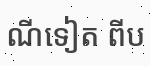ណីទៀត ពីប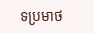ទប្រមាថ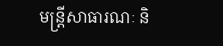មន្ត្រីសាធារណៈ និ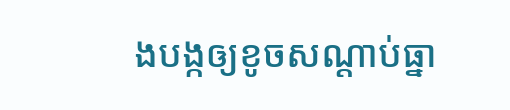ងបង្កឲ្យខូចសណ្តាប់ធ្នា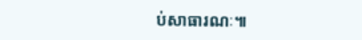ប់សាធារណៈ៕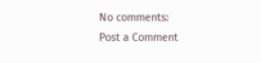No comments:
Post a Comment